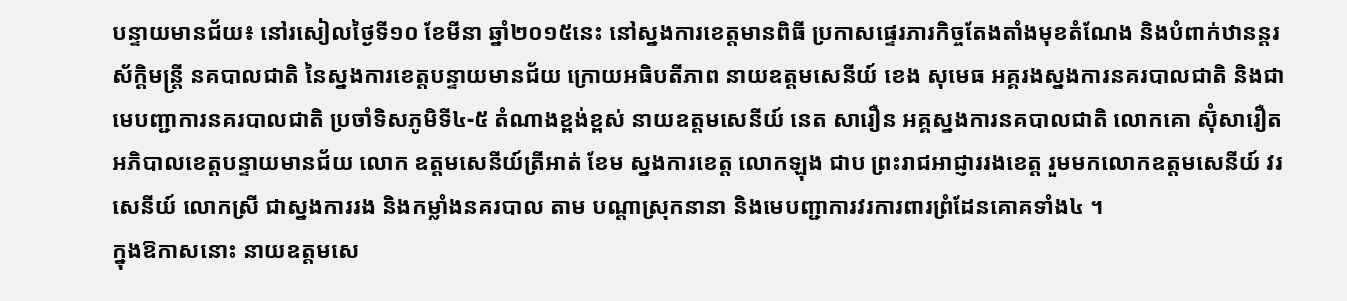បន្ទាយមានជ័យ៖ នៅរសៀលថ្ងៃទី១០ ខែមីនា ឆ្នាំ២០១៥នេះ នៅស្នងការខេត្តមានពិធី ប្រកាសផ្ទេរភារកិច្ចតែងតាំងមុខតំណែង និងបំពាក់ឋានន្តរស័ក្តិមន្ត្រី នគបាលជាតិ នៃស្នងការខេត្តបន្ទាយមានជ័យ ក្រោយអធិបតីភាព នាយឧត្តមសេនីយ៍ ខេង សុមេធ អគ្គរងស្នងការនគរបាលជាតិ និងជាមេបញ្ជាការនគរបាលជាតិ ប្រចាំទិសភូមិទី៤-៥ តំណាងខ្ពង់ខ្ពស់ នាយឧត្តមសេនីយ៍ នេត សារឿន អគ្គស្នងការនគបាលជាតិ លោកគោ ស៊ុំសារឿត អភិបាលខេត្តបន្ទាយមានជ័យ លោក ឧត្តមសេនីយ៍ត្រីអាត់ ខែម ស្នងការខេត្ត លោកឡុង ជាប ព្រះរាជអាជ្ញាររងខេត្ត រួមមកលោកឧត្តមសេនីយ៍ វរសេនីយ៍ លោកស្រី ជាស្នងការរង និងកម្លាំងនគរបាល តាម បណ្តាស្រុកនានា និងមេបញ្ជាការវរការពារព្រំដែនគោគទាំង៤ ។
ក្នុងឱកាសនោះ នាយឧត្តមសេ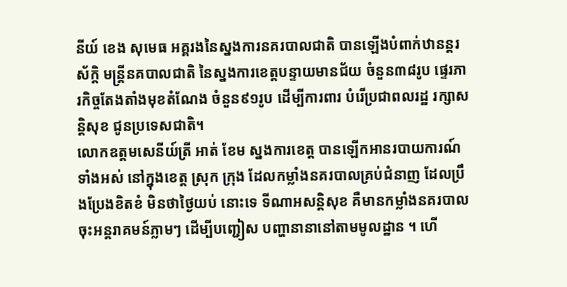នីយ៍ ខេង សុមេធ អគ្គរងនៃស្នងការនគរបាលជាតិ បានឡើងបំពាក់ឋានន្តរស័ក្តិ មន្ត្រីនគបាលជាតិ នៃស្នងការខេត្តបន្ទាយមានជ័យ ចំនួន៣៨រូប ផ្ទេរភារកិច្ចតែងតាំងមុខតំណែង ចំនួន៩១រូប ដើម្បីការពារ បំរើប្រជាពលរដ្ឋ រក្សាសន្តិសុខ ជូនប្រទេសជាតិ។
លោកឧត្តមសេនីយ៍ត្រី អាត់ ខែម ស្នងការខេត្ត បានឡើកអានរបាយការណ៍ទាំងអស់ នៅក្នុងខេត្ត ស្រុក ក្រុង ដែលកម្លាំងនគរបាលគ្រប់ជំនាញ ដែលប្រឹងប្រែងខិតខំ មិនថាថ្ងៃយប់ នោះទេ ទីណាអសន្តិសុខ គឺមានកម្លាំងនគរបាល ចុះអន្តរាគមន៍ភ្លាមៗ ដើម្បីបញ្ជៀស បញ្ហានានានៅតាមមូលដ្ឋាន ។ ហើ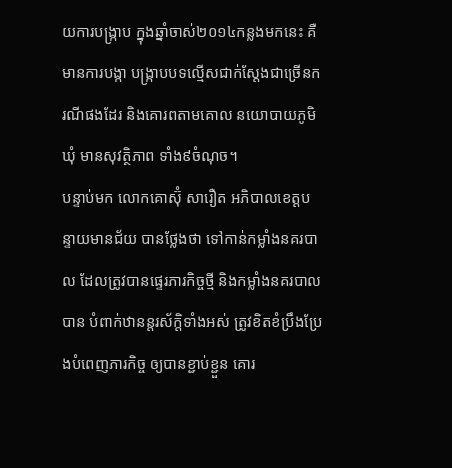យការបង្ក្រាប ក្នុងឆ្នាំចាស់២០១៤កន្លងមកនេះ គឺមានការបង្កា បង្ក្រាបបទល្មើសជាក់ស្តែងជាច្រើនករណីផងដែរ និងគោរពតាមគោល នយោបាយភូមិឃុំ មានសុវត្ថិភាព ទាំង៩ចំណុច។
បន្ទាប់មក លោកគោស៊ុំ សារឿត អភិបាលខេត្តបន្ទាយមានជ័យ បានថ្លែងថា ទៅកាន់កម្លាំងនគរបាល ដែលត្រូវបានផ្ទេរភារកិច្ចថ្មី និងកម្លាំងនគរបាលបាន បំពាក់ឋានន្តរស័ក្តិទាំងអស់ ត្រូវខិតខំប្រឹងប្រែងបំពេញភារកិច្ច ឲ្យបានខ្ជាប់ខ្ជួន គោរ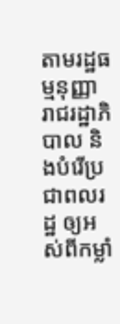តាមរដ្ឋធម្មនុញ្ញា រាជរដ្ឋាភិបាល និងបំរើប្រជាពលរដ្ឋ ឲ្យអស់ពីកម្លាំ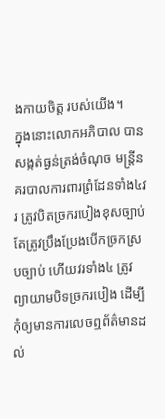ងកាយចិត្ត របស់យើង។
ក្នុងនោះលោកអភិបាល បានសង្កត់ធ្ងន់ត្រង់ចំណុច មន្ត្រីនគរបាលការពារព្រំដែនទាំង៤វរ ត្រូវបិតច្រករបៀងខុសច្បាប់ តែត្រូវប្រឹងប្រែងបើកច្រកស្របច្បាប់ ហើយវរទាំង៤ ត្រូវព្យាយាមបិទច្រករបៀង ដើម្បីកុំឲ្យមានការលេចឮព័ត៌មានដល់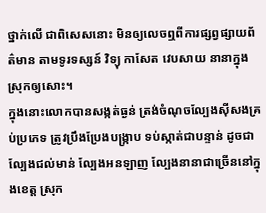ថ្នាក់លើ ជាពិសេសនោះ មិនឲ្យលេចឮពីការផ្សព្វផ្សាយព័ត៌មាន តាមទូរទស្សន៍ វិទ្យុ កាសែត វេបសាយ នានាក្នុងស្រុកឲ្យសោះ។
ក្នុងនោះលោកបានសង្កត់ធ្ងន់ ត្រង់ចំណុចល្បែងស៊ីសងគ្រប់ប្រភេទ ត្រូវប្រឹងប្រែងបង្រ្កាប ទប់ស្កាត់ជាបន្ទាន់ ដូចជា ល្បែងជល់មាន់ ល្បែងអនឡាញ ល្បែងនានាជាច្រើននៅក្នុងខេត្ត ស្រុក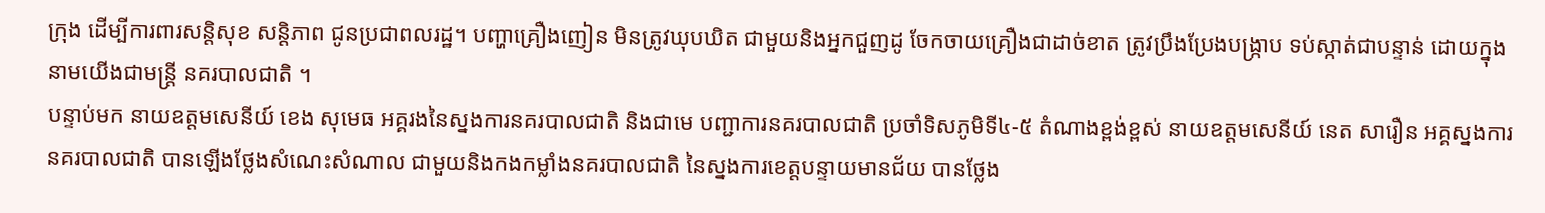ក្រុង ដើម្បីការពារសន្តិសុខ សន្តិភាព ជូនប្រជាពលរដ្ឋ។ បញ្ហាគ្រឿងញៀន មិនត្រូវឃុបឃិត ជាមួយនិងអ្នកជួញដូ ចែកចាយគ្រឿងជាដាច់ខាត ត្រូវប្រឹងប្រែងបង្ក្រាប ទប់ស្កាត់ជាបន្ទាន់ ដោយក្នុងនាមយើងជាមន្ត្រី នគរបាលជាតិ ។
បន្ទាប់មក នាយឧត្តមសេនីយ៍ ខេង សុមេធ អគ្គរងនៃស្នងការនគរបាលជាតិ និងជាមេ បញ្ជាការនគរបាលជាតិ ប្រចាំទិសភូមិទី៤-៥ តំណាងខ្ពង់ខ្ពស់ នាយឧត្តមសេនីយ៍ នេត សារឿន អគ្គស្នងការនគរបាលជាតិ បានឡើងថ្លែងសំណេះសំណាល ជាមួយនិងកងកម្លាំងនគរបាលជាតិ នៃស្នងការខេត្តបន្ទាយមានជ័យ បានថ្លែង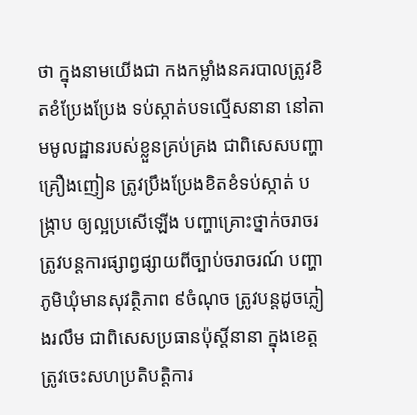ថា ក្នុងនាមយើងជា កងកម្លាំងនគរបាលត្រូវខិតខំប្រែងប្រែង ទប់ស្កាត់បទល្មើសនានា នៅតាមមូលដ្ឋានរបស់ខ្លួនគ្រប់គ្រង ជាពិសេសបញ្ហាគ្រឿងញៀន ត្រូវប្រឹងប្រែងខិតខំទប់ស្កាត់ បង្ក្រាប ឲ្យល្អប្រសើឡើង បញ្ហាគ្រោះថ្នាក់ចរាចរ ត្រូវបន្តការផ្សាព្វផ្សាយពីច្បាប់ចរាចរណ៍ បញ្ហាភូមិឃុំមានសុវត្ថិភាព ៩ចំណុច ត្រូវបន្តដូចភ្លៀងរលឹម ជាពិសេសប្រធានប៉ុស្តិ៍នានា ក្នុងខេត្ត ត្រូវចេះសហប្រតិបត្តិការ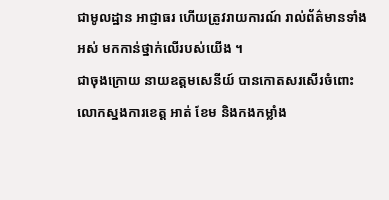ជាមូលដ្ឋាន អាជ្ញាធរ ហើយត្រូវរាយការណ៍ រាល់ព័ត៌មានទាំងអស់ មកកាន់ថ្នាក់លើរបស់យើង ។
ជាចុងក្រោយ នាយឧត្តមសេនីយ៍ បានកោតសរសើរចំពោះ លោកស្នងការខេត្ត អាត់ ខែម និងកងកម្លាំង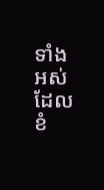ទាំងអស់ ដែលខំ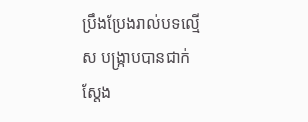ប្រឹងប្រែងរាល់បទល្មើស បង្ក្រាបបានជាក់ស្តែង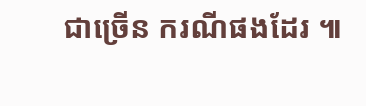ជាច្រើន ករណីផងដែរ ៕